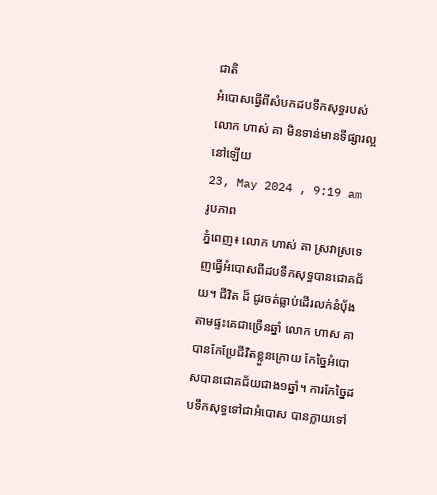ជាតិ
អំបោសធ្វើពីសំបកដបទឹកសុទ្ធរបស់លោក ហាស់ គា មិនទាន់មានទីផ្សារល្អនៅឡើយ
23, May 2024 , 9:19 am
រូបភាព
ភ្នំពេញ៖ លោក ហាស់ គា ស្រវាស្រទេញធ្វើអំបោសពីដបទឹកសុទ្ធបានជោគជ័យ។ ជីវិត ដ៏ ជូរចត់ធ្លាប់ដើរលក់នំប៉័ងតាមផ្ទះគេជាច្រើនឆ្នាំ លោក ហាស គា បានកែប្រែជីវិតខ្លួនក្រោយ កែច្នៃអំបោសបានជោគជ័យជាង១ឆ្នាំ។ ការកែច្នៃដបទឹកសុទ្ធទៅជាអំបោស បានក្លាយទៅ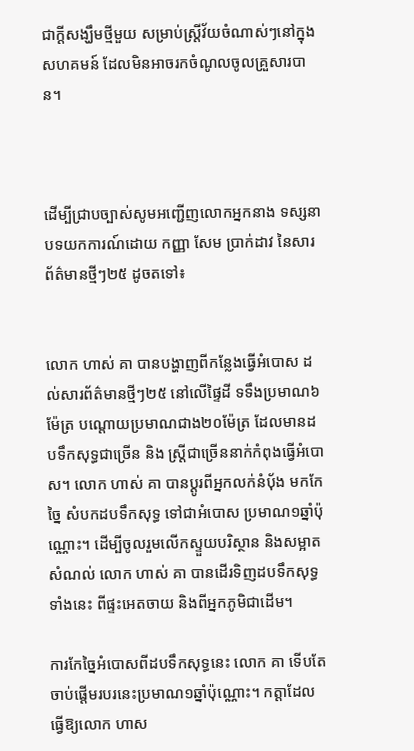ជាក្ដីសង្ឃឹមថ្មីមួយ សម្រាប់ស្ត្រីវ័យចំណាស់ៗនៅក្នុងសហគមន៍ ដែលមិនអាចរកចំណូលចូលគ្រួសារបាន។



ដើម្បីជ្រាបច្បាស់សូមអញ្ជើញលោកអ្នកនាង ទស្សនាបទយកការណ៍ដោយ កញ្ញា សែម ប្រាក់ដាវ នៃសារព័ត៌មានថ្មីៗ២៥ ដូចតទៅ៖


លោក ហាស់ គា បានបង្ហាញពីកន្លែងធ្វើអំបោស ដល់សារព័ត៌មានថ្មីៗ២៥ នៅលើផ្ទៃដី ទទឹងប្រមាណ៦ម៉ែត្រ បណ្តោយប្រមាណជាង២០ម៉ែត្រ ដែលមានដបទឹកសុទ្ធជាច្រើន និង ស្រ្តីជាច្រើននាក់កំពុងធ្វើអំបោស។ លោក ហាស់ គា បានប្ដូរពីអ្នកលក់នំប៉័ង មកកែច្នៃ សំបកដបទឹកសុទ្ធ ទៅជាអំបោស ប្រមាណ១ឆ្នាំប៉ុណ្ណោះ។ ដើម្បីចូលរួមលើកស្ទួយបរិស្ថាន និងសម្អាត សំណល់ លោក ហាស់ គា បានដើរទិញដបទឹកសុទ្ធទាំងនេះ ពីផ្ទះអេតចាយ និងពីអ្នកភូមិជាដើម។

ការកែច្នៃអំបោសពីដបទឹកសុទ្ធនេះ លោក គា ទើបតែចាប់ផ្តើមរបរនេះប្រមាណ១ឆ្នាំប៉ុណ្ណោះ។ កត្តាដែលធ្វើឱ្យលោក ហាស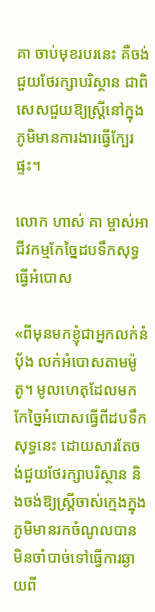គា ចាប់មុខរបរនេះ គឺចង់ជួយថែរក្សាបរិស្ថាន ជាពិសេសជួយឱ្យស្រ្តីនៅក្នុងភូមិមានការងារធ្វើក្បែរផ្ទះ។

លោក ហាស់ គា ម្ចាស់អាជីវកម្មកែច្នៃដបទឹកសុទ្ធធ្វើអំបោស

«ពីមុនមកខ្ញុំជាអ្នកលក់នំប៉័ង លក់អំបោសតាមម៉ូតូ។ មូលហេតុដែលមកកែច្នៃអំបោសធ្វើពីដបទឹកសុទ្ធនេះ ដោយសារតែចង់ជួយថែរក្សាបរិស្ថាន និងចង់ឱ្យស្រ្តីចាស់ក្មេងក្នុងភូមិមានរកចំណូលបាន មិនចាំបាច់ទៅធ្វើការឆ្ងាយពី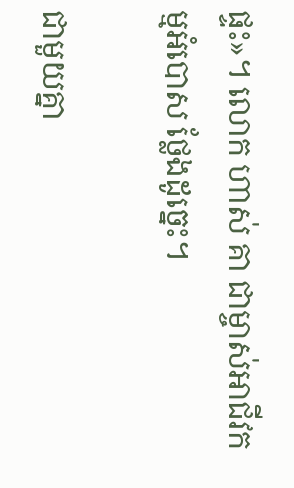ផ្ទះ»។ លោក ហាស់ គា ជាម្ចាស់អាជីវកម្មអំបោស ថ្លែងដូច្នេះ។

ជាមួយគ្នា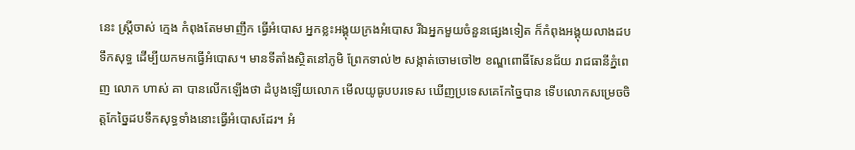នេះ ស្រ្តីចាស់ ក្មេង កំពុងតែមមាញឹក ធ្វើអំបោស អ្នកខ្លះអង្គុយក្រងអំបោស រីឯអ្នកមួយចំនួនផ្សេងទៀត ក៏កំពុងអង្គុយលាងដបទឹកសុទ្ធ ដើម្បីយកមកធ្វើអំបោស។ មានទីតាំងស្ថិតនៅភូមិ ព្រែកទាល់២ សង្កាត់ចោមចៅ២ ខណ្ឌពោធិ៍សែនជ័យ រាជធានីភ្នំពេញ លោក ហាស់ គា បានលើកឡើងថា ដំបូងឡើយលោក មើលយូធូបបរទេស ឃើញប្រទេសគេកែច្នៃបាន ទើបលោកសម្រេចចិត្តកែច្នៃដបទឹកសុទ្ធទាំងនោះធ្វើអំបោសដែរ។ អំ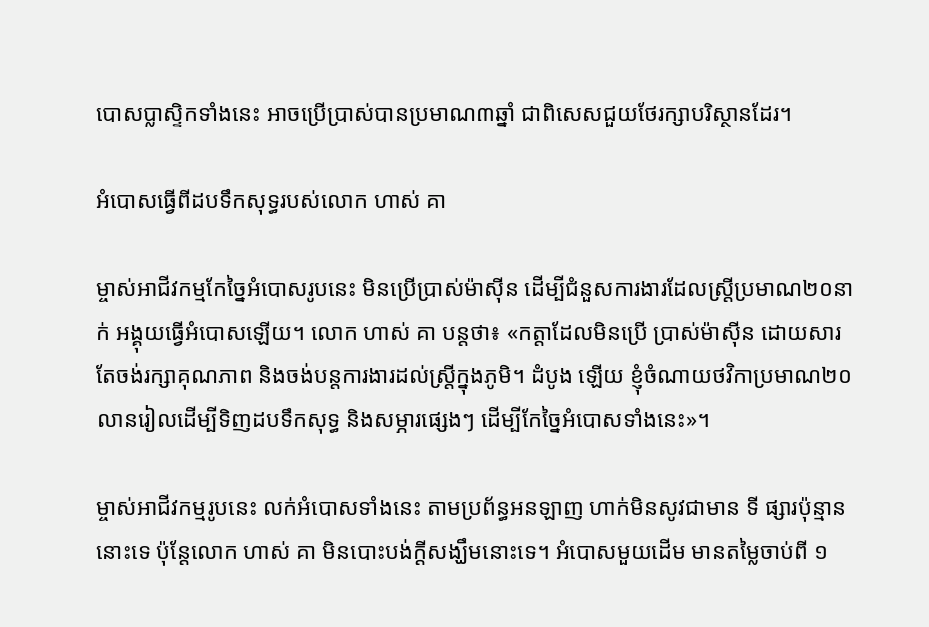បោសប្លាស្ទិកទាំងនេះ អាចប្រើប្រាស់បានប្រមាណ៣ឆ្នាំ ជាពិសេសជួយថែរក្សាបរិស្ថានដែរ។

អំបោសធ្វើពីដបទឹកសុទ្ធរបស់លោក ហាស់ គា

ម្ចាស់អាជីវកម្មកែច្នៃអំបោសរូបនេះ មិនប្រើប្រាស់ម៉ាស៊ីន ដើម្បីជំនួសការងារដែលស្រ្តីប្រមាណ២០នាក់ អង្គុយធ្វើអំបោសឡើយ។ លោក ហាស់ គា បន្តថា៖ «កត្តាដែលមិនប្រើ ប្រាស់ម៉ាស៊ីន ដោយសារតែចង់រក្សាគុណភាព និងចង់បន្តការងារដល់ស្រ្តីក្នុងភូមិ។ ដំបូង ឡើយ ខ្ញុំចំណាយថវិកាប្រមាណ២០លានរៀលដើម្បីទិញដបទឹកសុទ្ធ និងសម្ភារផ្សេងៗ ដើម្បីកែច្នៃអំបោសទាំងនេះ»។

ម្ចាស់អាជីវកម្មរូបនេះ លក់អំបោសទាំងនេះ តាមប្រព័ន្ធអនឡាញ ហាក់មិនសូវជាមាន ទី ផ្សារប៉ុន្មាននោះទេ ប៉ុន្តែលោក ហាស់ គា មិនបោះបង់ក្ដីសង្ឃឹមនោះទេ។ អំបោសមួយដើម មានតម្លៃចាប់ពី ១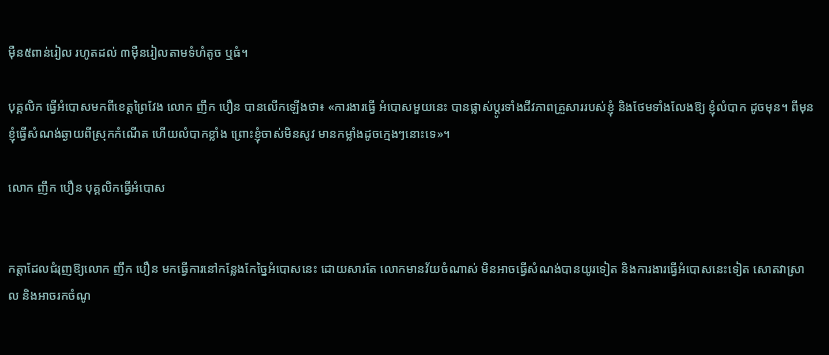ម៉ឺន៥ពាន់រៀល រហូតដល់ ៣ម៉ឺនរៀលតាមទំហំតូច ឬធំ។

បុគ្គលិក ធ្វើអំបោសមកពីខេត្តព្រៃវែង លោក ញឹក បឿន បានលើកឡើងថា៖ «ការងារធ្វើ អំបោសមួយនេះ បានផ្លាស់ប្ដូរទាំងជីវភាពគ្រួសាររបស់ខ្ញុំ និងថែមទាំងលែងឱ្យ ខ្ញុំលំបាក ដូចមុន។ ពីមុនខ្ញុំធ្វើសំណង់ឆ្ងាយពីស្រុកកំណើត ហើយលំបាកខ្លាំង ព្រោះខ្ញុំចាស់មិនសូវ មានកម្លាំងដូចក្មេងៗនោះទេ»។

លោក ញឹក បឿន បុគ្គលិកធ្វើអំបោស


កត្តាដែលជំរុញឱ្យលោក ញឹក បឿន មកធ្វើការនៅកន្លែងកែច្នៃអំបោសនេះ ដោយសារតែ លោកមានវ័យចំណាស់ មិនអាចធ្វើសំណង់បានយូរទៀត និងការងារធ្វើអំបោសនេះទៀត សោតវាស្រាល និងអាចរកចំណូ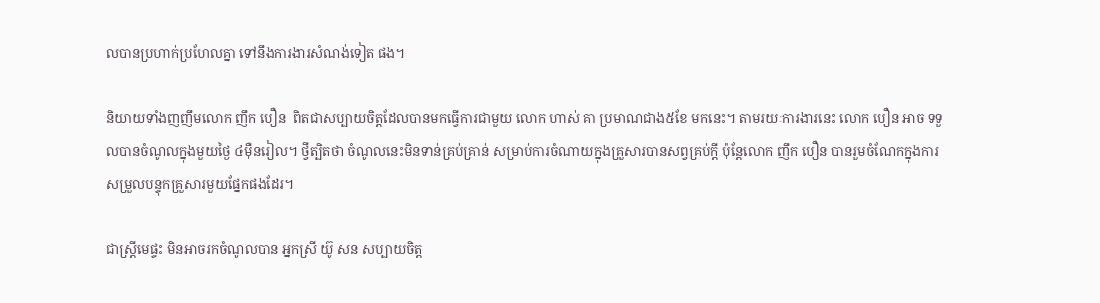លបានប្រហាក់ប្រហែលគ្នា ទៅនឹងការងារសំណង់ទៀត ផង។

និយាយទាំងញញឹមលោក ញឹក បឿន  ពិតជាសប្បាយចិត្តដែលបានមកធ្វើការជាមួយ លោក ហាស់ គា ប្រមាណជាង៥ខែ មកនេះ។ តាមរយៈការងារនេះ លោក បឿន អាច ទទួលបានចំណូលក្នុងមួយថ្ងៃ ៤ម៉ឺនរៀល។ ថ្វីត្បិតថា ចំណូលនេះមិនទាន់គ្រប់គ្រាន់ សម្រាប់ការចំណាយក្នុងគ្រួសារបានសព្វគ្រប់ក្ដី ប៉ុន្តែលោក ញឹក បឿន បានរួមចំណែកក្នុងការសម្រួលបន្ទុកគ្រួសារមួយផ្នែកផងដែរ។

ជាស្រ្តីមេផ្ទះ មិនអាចរកចំណូលបាន អ្នកស្រី យ៊ូ សន សប្បាយចិត្ត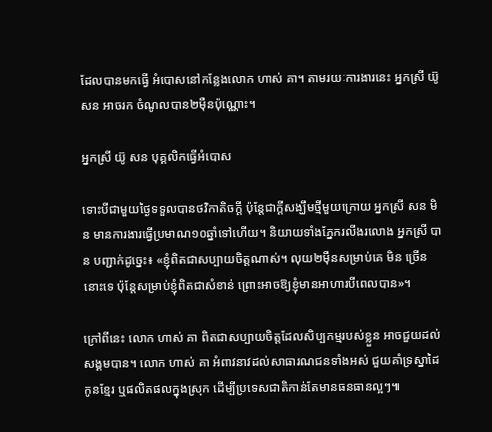ដែលបានមកធ្វើ អំបោសនៅកន្លែងលោក ហាស់ គា។ តាមរយៈការងារនេះ អ្នកស្រី យ៊ូ សន អាចរក ចំណូលបាន២ម៉ឺនប៉ុណ្ណោះ។

អ្នកស្រី យ៊ូ សន បុគ្គលិកធ្វើអំបោស

ទោះបីជាមួយថ្ងៃទទួលបានថវិកាតិចក្ដី ប៉ុន្តែជាក្ដីសង្ឃឹមថ្មីមួយក្រោយ អ្នកស្រី សន មិន មានការងារធ្វើប្រមាណ១០ឆ្នាំទៅហើយ។ និយាយទាំងភ្នែករលីងរលោង អ្នកស្រី បាន បញ្ជាក់ដូច្នេះ៖ «ខ្ញុំពិតជាសប្បាយចិត្តណាស់។ លុយ២ម៉ឺនសម្រាប់គេ មិន ច្រើននោះទេ ប៉ុន្តែសម្រាប់ខ្ញុំពិតជាសំខាន់ ព្រោះអាចឱ្យខ្ញុំមានអាហារបីពេលបាន»។

ក្រៅពីនេះ លោក ហាស់ គា ពិតជាសប្បាយចិត្តដែលសិប្បកម្មរបស់ខ្លួន អាចជួយដល់ សង្គមបាន។ លោក ហាស់ គា អំពាវនាវដល់សាធារណជនទាំងអស់ ជួយគាំទ្រស្នាដៃកូនខ្មែរ ឬផលិតផលក្នុងស្រុក ដើម្បីប្រទេសជាតិកាន់តែមានធនធានល្អៗ៕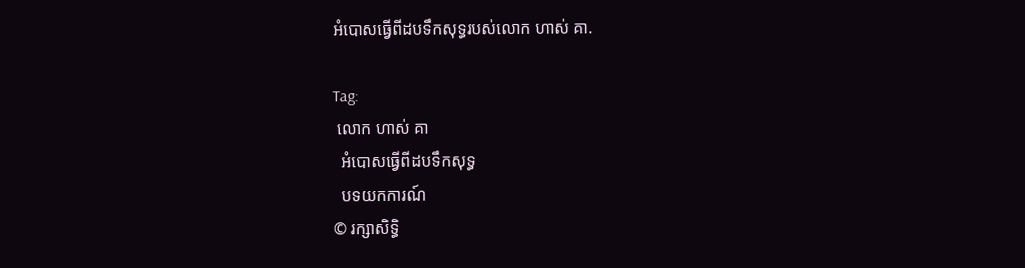អំបោសធ្វើពីដបទឹកសុទ្ធរបស់លោក ហាស់ គា.

Tag:
 លោក ហាស់ គា
  អំបោសធ្វើពីដបទឹកសុទ្ធ
  បទយកការណ៍
© រក្សាសិទ្ធិ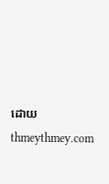ដោយ thmeythmey.com